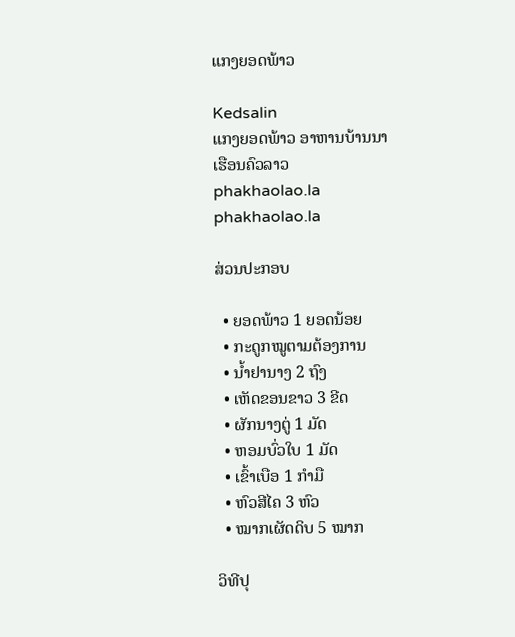ແກງຍອດພ້າວ

Kedsalin
ແກງຍອດພ້າວ ອາຫານບ້ານນາ
ເຮືອນຄົວລາວ
phakhaolao.la
phakhaolao.la

ສ່ວນປະກອບ

  • ຍອດພ້າວ 1 ຍອດນ້ອຍ
  • ກະດູກໝູຕາມຕ້ອງການ
  • ນໍ້າຢານາງ 2 ຖົງ
  • ເຫັດຂອນຂາວ 3 ຂີດ
  • ຜັກນາງຕູ່ 1 ມັດ
  • ຫອມບົ່ວໃບ 1 ມັດ
  • ເຂົ້າເບືອ 1 ກຳມື
  • ຫົວສີໄຄ 3 ຫົວ
  • ໝາກເຜັດດິບ 5 ໝາກ

ວິທີປຸ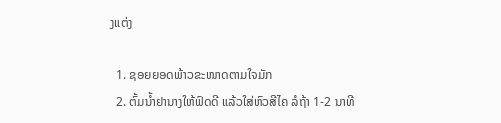ງແຕ່ງ

  1. ຊອຍຍອດພ້າວຂະໜາດຕາມໃຈມັກ
  2. ຕົ້ມນໍ້າຢານາງໃຫ້ຟົດດີ ແລ້ວໃສ່ຫົວສີໄຄ ລໍຖ້າ 1-2 ນາທີ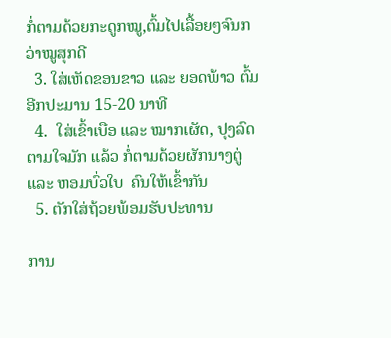ກໍ່ຕາມດ້ວຍກະດູກໝູ,ຕົ້ມໄປເລື້ອຍໆຈົນກວ່າໝູສຸກດີ
  3. ໃສ່ເຫັດຂອນຂາວ ແລະ ຍອດພ້າວ ຕົ້ມອີກປະມານ 15-20 ນາທີ
  4.  ໃສ່ເຂົ້າເບືອ ແລະ ໝາກເຜັດ, ປຸງລົດຕາມໃຈມັກ ແລ້ວ ກໍ່ຕາມດ້ວຍຜັກນາງຕູ່ ແລະ ຫອມບົ່ວໃບ  ຄົນໃຫ້ເຂົ້າກັນ
  5. ຕັກໃສ່ຖ້ວຍພ້ອມຮັບປະທານ

ການ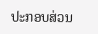ປະກອບສ່ວນ